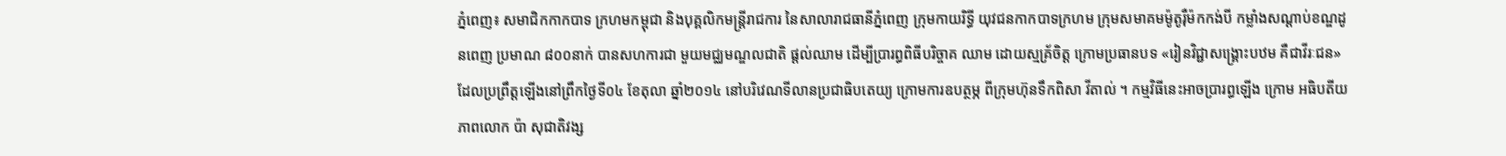ភ្នំពេញ៖ សមាជិកកាកបាទ ក្រហមកម្ពុជា និងបុគ្គលិកមន្ត្រីរាជការ នៃសាលារាជធានីភ្នំពេញ ក្រុមកាយរិទ្ធី យុវជនកាកបាទក្រហម ក្រុមសមាគមម៉ូតូរ៉ឺម៉កកង់បី កម្លាំងសណ្តាប់ខណ្ឌដូនពេញ ប្រមាណ ៨០០នាក់ បានសហការជា មួយមជ្ឈមណ្ឌលជាតិ ផ្តល់ឈាម ដើម្បីប្រារព្ធពិធីបរិច្ចាគ ឈាម ដោយស្មគ្រ័ចិត្ត ក្រោមប្រធានបទ «រៀនវិជ្ជាសង្គ្រោះបឋម គឺជាវីរៈជន» ដែលប្រព្រឹត្តឡើងនៅព្រឹកថ្ងៃទី០៤ ខែតុលា ឆ្នាំ២០១៤ នៅបរិវេណទីលានប្រជាធិបតេយ្យ ក្រោមការឧបត្ថម្ភ ពីក្រុមហ៊ុនទឹកពិសា វីតាល់ ។ កម្មវិធីនេះអាចប្រារព្ធឡើង ក្រោម អធិបតីយភាពលោក ប៉ា សុជាតិវង្ស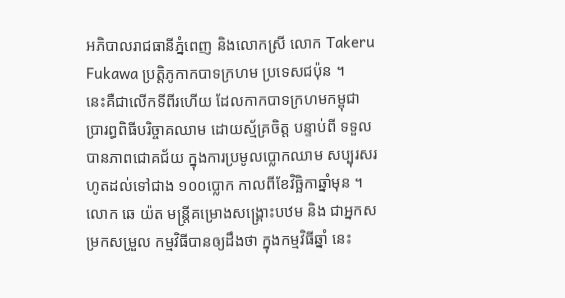អភិបាលរាជធានីភ្នំពេញ និងលោកស្រី លោក Takeru Fukawa ប្រត្តិភូកាកបាទក្រហម ប្រទេសជប៉ុន ។
នេះគឺជាលើកទីពីរហើយ ដែលកាកបាទក្រហមកម្ពុជា ប្រារព្ធពិធីបរិច្ចាគឈាម ដោយស្ម័គ្រចិត្ត បន្ទាប់ពី ទទួលបានភាពជោគជ័យ ក្នុងការប្រមូលប្លោកឈាម សប្បុរសរហូតដល់ទៅជាង ១០០ប្លោក កាលពីខែវិច្ឆិកាឆ្នាំមុន ។
លោក ឆេ យ៉ត មន្ត្រីគម្រោងសង្គ្រោះបឋម និង ជាអ្នកសម្រកសម្រួល កម្មវិធីបានឲ្យដឹងថា ក្នុងកម្មវិធីឆ្នាំ នេះ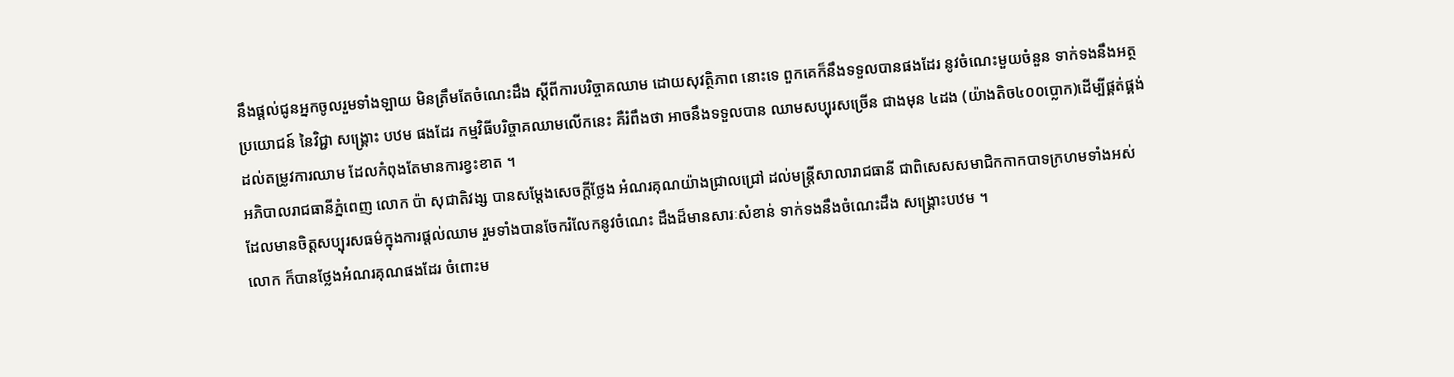នឹងផ្តល់ជូនអ្នកចូលរួមទាំងឡាយ មិនត្រឹមតែចំណេះដឹង ស្តីពីការបរិច្ចាគឈាម ដោយសុវត្ថិភាព នោះទេ ពួកគេក៏នឹងទទួលបានផងដែរ នូវចំណេះមួយចំនួន ទាក់ទងនឹងអត្ថប្រយោជន៍ នៃវិជ្ជា សង្រ្គោះ បឋម ផងដែរ កម្មវិធីបរិច្ចាគឈាមលើកនេះ គឺរំពឹងថា អាចនឹងទទួលបាន ឈាមសប្បុរសច្រើន ជាងមុន ៤ដង (យ៉ាងតិច៤០០ប្លោក)ដើម្បីផ្គត់ផ្គង់ដល់តម្រូវការឈាម ដែលកំពុងតែមានការខ្វះខាត ។
អភិបាលរាជធានីភ្នំពេញ លោក ប៉ា សុជាតិវង្ស បានសម្តែងសេចក្តីថ្លែង អំណរគុណយ៉ាងជ្រាលជ្រៅ ដល់មន្ត្រីសាលារាជធានី ជាពិសេសសមាជិកកាកបាទក្រហមទាំងអស់ ដែលមានចិត្តសប្បុរសធម៌ក្នុងការផ្តល់ឈាម រួមទាំងបានចែករំលែកនូវចំណេះ ដឹងដ៏មានសារៈសំខាន់ ទាក់ទងនឹងចំណេះដឹង សង្រ្គោះបឋម ។
លោក ក៏បានថ្លែងអំណរគុណផងដែរ ចំពោះម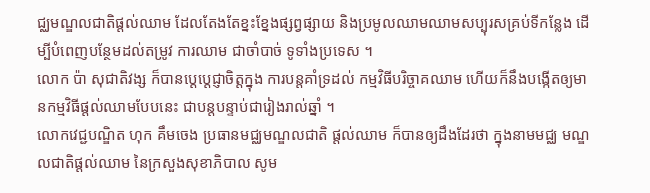ជ្ឈមណ្ឌលជាតិផ្តល់ឈាម ដែលតែងតែខ្នះខ្នែងផ្សព្វផ្សាយ និងប្រមូលឈាមឈាមសប្បុរសគ្រប់ទីកន្លែង ដើម្បីបំពេញបន្ថែមដល់តម្រូវ ការឈាម ជាចាំបាច់ ទូទាំងប្រទេស ។
លោក ប៉ា សុជាតិវង្ស ក៏បានប្ដេប្តេជ្ញាចិត្តក្នុង ការបន្តគាំទ្រដល់ កម្មវិធីបរិច្ចាគឈាម ហើយក៏នឹងបង្កើតឲ្យមានកម្មវិធីផ្តល់ឈាមបែបនេះ ជាបន្តបន្ទាប់ជារៀងរាល់ឆ្នាំ ។
លោកវេជ្ជបណ្ឌិត ហុក គឹមចេង ប្រធានមជ្ឈមណ្ឌលជាតិ ផ្តល់ឈាម ក៏បានឲ្យដឹងដែរថា ក្នុងនាមមជ្ឈ មណ្ឌលជាតិផ្តល់ឈាម នៃក្រសួងសុខាភិបាល សូម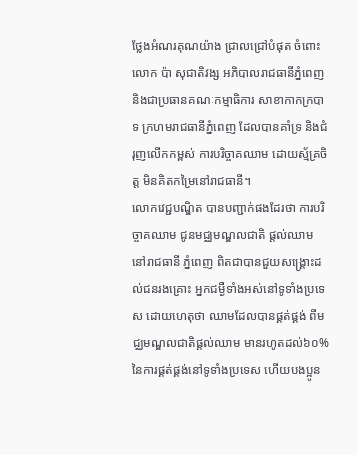ថ្លែងអំណរគុណយ៉ាង ជ្រាលជ្រៅបំផុត ចំពោះ លោក ប៉ា សុជាតិវង្ស អភិបាលរាជធានីភ្នំពេញ និងជាប្រធានគណៈកម្មាធិការ សាខាកាកក្របាទ ក្រហមរាជធានីភ្នំពេញ ដែលបានគាំទ្រ និងជំរុញលើកកម្ពស់ ការបរិច្ចាគឈាម ដោយស្ម័គ្រចិត្ត មិនគិតកម្រៃនៅរាជធានី។
លោកវេជ្ជបណ្ឌិត បានបញ្ជាក់ផងដែរថា ការបរិច្ចាគឈាម ជូនមជ្ឈមណ្ឌលជាតិ ផ្តល់ឈាម នៅរាជធានី ភ្នំពេញ ពិតជាបានជួយសង្រ្គោះដល់ជនរងគ្រោះ អ្នកជម្ងឺទាំងអស់នៅទូទាំងប្រទេស ដោយហេតុថា ឈាមដែលបានផ្គត់ផ្គង់ ពីមជ្ឈមណ្ឌលជាតិផ្តល់ឈាម មានរហូតដល់៦០% នៃការផ្គត់ផ្គង់នៅទូទាំងប្រទេស ហើយបងប្អូន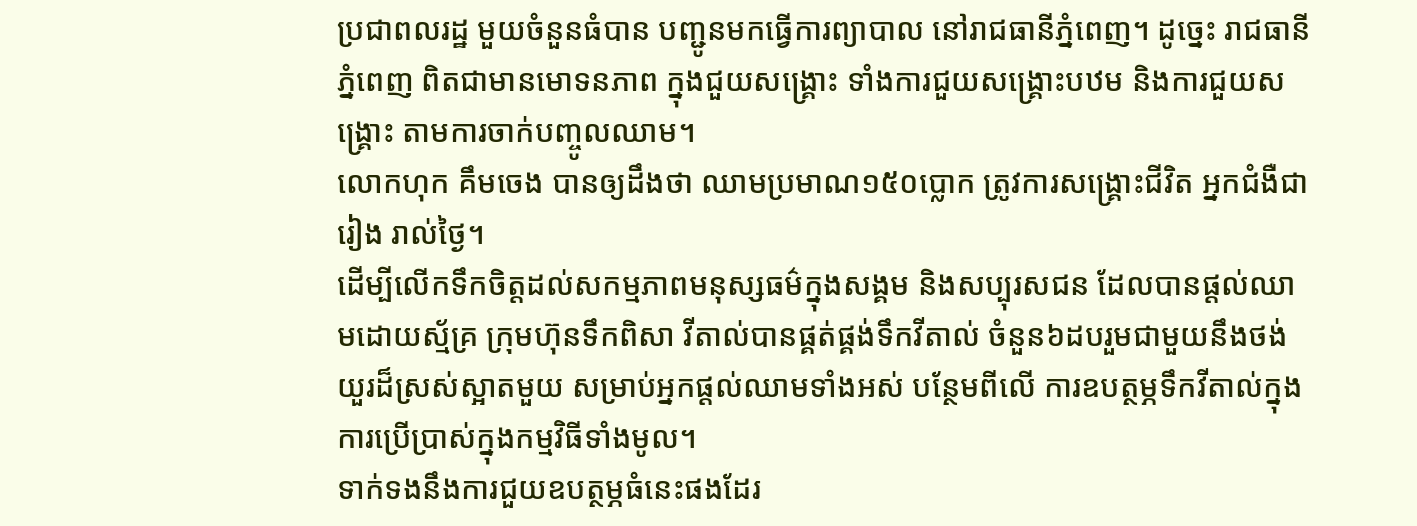ប្រជាពលរដ្ឋ មួយចំនួនធំបាន បញ្ជូនមកធ្វើការព្យាបាល នៅរាជធានីភ្នំពេញ។ ដូច្នេះ រាជធានី ភ្នំពេញ ពិតជាមានមោទនភាព ក្នុងជួយសង្រ្គោះ ទាំងការជួយសង្រ្គោះបឋម និងការជួយសង្រ្គោះ តាមការចាក់បញ្ចូលឈាម។
លោកហុក គឹមចេង បានឲ្យដឹងថា ឈាមប្រមាណ១៥០ប្លោក ត្រូវការសង្រ្គោះជីវិត អ្នកជំងឺជារៀង រាល់ថ្ងៃ។
ដើម្បីលើកទឹកចិត្តដល់សកម្មភាពមនុស្សធម៌ក្នុងសង្គម និងសប្បុរសជន ដែលបានផ្តល់ឈាមដោយស្ម័គ្រ ក្រុមហ៊ុនទឹកពិសា វីតាល់បានផ្គត់ផ្គង់ទឹកវីតាល់ ចំនួន៦ដបរួមជាមួយនឹងថង់យួរដ៏ស្រស់ស្អាតមួយ សម្រាប់អ្នកផ្តល់ឈាមទាំងអស់ បន្ថែមពីលើ ការឧបត្ថម្ភទឹកវីតាល់ក្នុងការប្រើប្រាស់ក្នុងកម្មវិធីទាំងមូល។
ទាក់ទងនឹងការជួយឧបត្ថម្ភធំនេះផងដែរ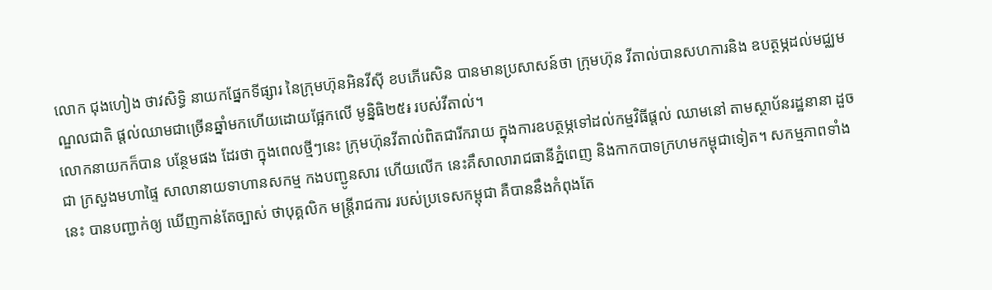លោក ជុងហៀង ថាវសិទ្ធិ នាយកផ្នែកទីផ្សារ នៃក្រុមហ៊ុនអិនវីស៊ី ខបភើរេសិន បានមានប្រសាសន៍ថា ក្រុមហ៊ុន វីតាល់បានសហការនិង ឧបត្ថម្ភដល់មជ្ឈមណ្ឌលជាតិ ផ្តល់ឈាមជាច្រើនឆ្នាំមកហើយដោយផ្អែកលើ មូន្និធិ២៥៛ របស់វីតាល់។
លោកនាយកក៏បាន បន្ថែមផង ដែរថា ក្នុងពេលថ្មីៗនេះ ក្រុមហ៊ុនវីតាល់ពិតជារីករាយ ក្នុងការឧបត្ថម្ភទៅដល់កម្មវិធីផ្តល់ ឈាមនៅ តាមស្ថាប័នរដ្ឋនានា ដួចជា ក្រសួងមហាផ្ទៃ សាលានាយទាហានសកម្ម កងបញ្ជូនសារ ហើយលើក នេះគឹសាលារាជធានីភ្នំពេញ និងកាកបាទក្រហមកម្ពុជាទៀត។ សកម្មភាពទាំងនេះ បានបញ្ជាក់ឲ្យ ឃើញកាន់តែច្បាស់ ថាបុគ្គលិក មន្ត្រីរាជការ របស់ប្រទេសកម្ពុជា គឺបាននឹងកំពុងតែ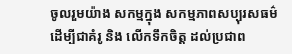ចូលរួមយ៉ាង សកម្មក្នុង សកម្មភាពសប្បុរសធម៌ ដើម្បីជាគំរូ និង លើកទឹកចិត្ត ដល់ប្រជាព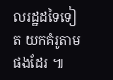លរដ្ឋដទៃទៀត យកគំរូតាមផងដែរ ៕